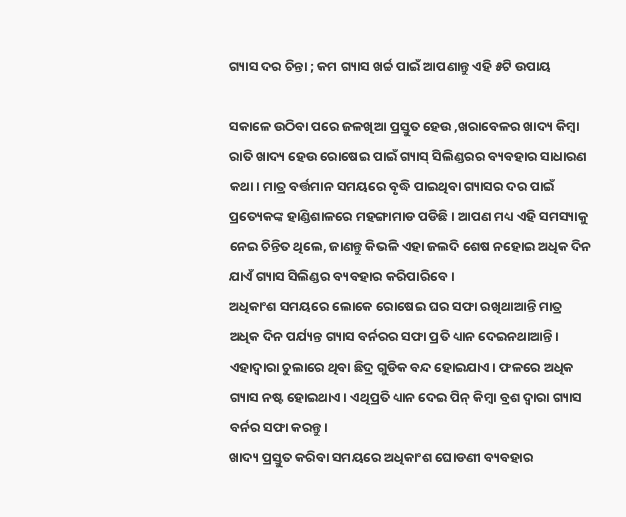ଗ୍ୟାସ ଦର ଚିନ୍ତା ; କମ ଗ୍ୟାସ ଖର୍ଚ୍ଚ ପାଇଁ ଆପଣାନ୍ତୁ ଏହି ୫ଟି ଉପାୟ

ସକାଳେ ଉଠିବା ପରେ ଜଳଖିଆ ପ୍ରସ୍ତୁତ ହେଉ ,ଖରାବେଳର ଖାଦ୍ୟ କିମ୍ବା ରାତି ଖାଦ୍ୟ ହେଉ ରୋଷେଇ ପାଇଁ ଗ୍ୟାସ୍‍ ସିଲିଣ୍ଡରର ବ୍ୟବହାର ସାଧାରଣ କଥା। ମାତ୍ର ବର୍ତ୍ତମାନ ସମୟରେ ବୃଦ୍ଧି ପାଇଥିବା ଗ୍ୟାସର ଦର ପାଇଁ ପ୍ରତ୍ୟେକଙ୍କ ହାଣ୍ଡିଶାଳରେ ମହଙ୍ଗାମାଡ ପଡିଛି। ଆପଣ ମଧ୍ୟ ଏହି ସମସ୍ୟାକୁ ନେଇ ଚିନ୍ତିତ ଥିଲେ, ଜାଣନ୍ତୁ କିଭଳି ଏହା ଜଲଦି ଶେଷ ନହୋଇ ଅଧିକ ଦିନ ଯାଏଁ ଗ୍ୟାସ ସିଲିଣ୍ଡର ବ୍ୟବହାର କରିପାରିବେ।
ଅଧିକାଂଶ ସମୟରେ ଲୋକେ ରୋଷେଇ ଘର ସଫା ରଖିଥାଆନ୍ତି ମାତ୍ର ଅଧିକ ଦିନ ପର୍ଯ୍ୟନ୍ତ ଗ୍ୟାସ ବର୍ନରର ସଫା ପ୍ରତି ଧ୍ୟାନ ଦେଇନଥାଆନ୍ତି। ଏହାଦ୍ୱାରା ଚୁଲାରେ ଥିବା ଛିଦ୍ର ଗୁଡିକ ବନ୍ଦ ହୋଇଯାଏ। ଫଳରେ ଅଧିକ ଗ୍ୟାସ ନଷ୍ଟ ହୋଇଥାଏ। ଏଥିପ୍ରତି ଧ୍ୟାନ ଦେଇ ପିନ୍‍ କିମ୍ବା ବ୍ରଶ ଦ୍ୱାରା ଗ୍ୟାସ ବର୍ନର ସଫା କରନ୍ତୁ।
ଖାଦ୍ୟ ପ୍ରସ୍ତୁତ କରିବା ସମୟରେ ଅଧିକାଂଶ ଘୋଡଣୀ ବ୍ୟବହାର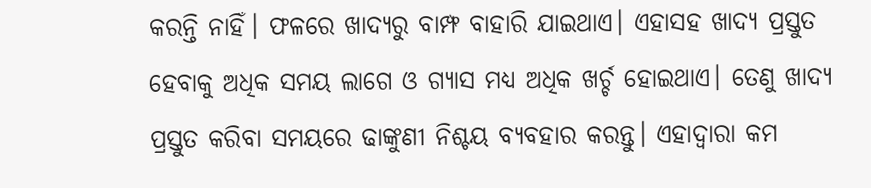କରନ୍ତି ନାହିଁ। ଫଳରେ ଖାଦ୍ୟରୁ ବାମ୍ଫ ବାହାରି ଯାଇଥାଏ। ଏହାସହ ଖାଦ୍ୟ ପ୍ରସ୍ତୁତ ହେବାକୁ ଅଧିକ ସମୟ ଲାଗେ ଓ ଗ୍ୟାସ ମଧ୍ୟ ଅଧିକ ଖର୍ଚ୍ଚ ହୋଇଥାଏ। ତେଣୁ ଖାଦ୍ୟ ପ୍ରସ୍ତୁତ କରିବା ସମୟରେ ଢାଙ୍କୁଣୀ ନିଶ୍ଚୟ ବ୍ୟବହାର କରନ୍ତୁ। ଏହାଦ୍ୱାରା କମ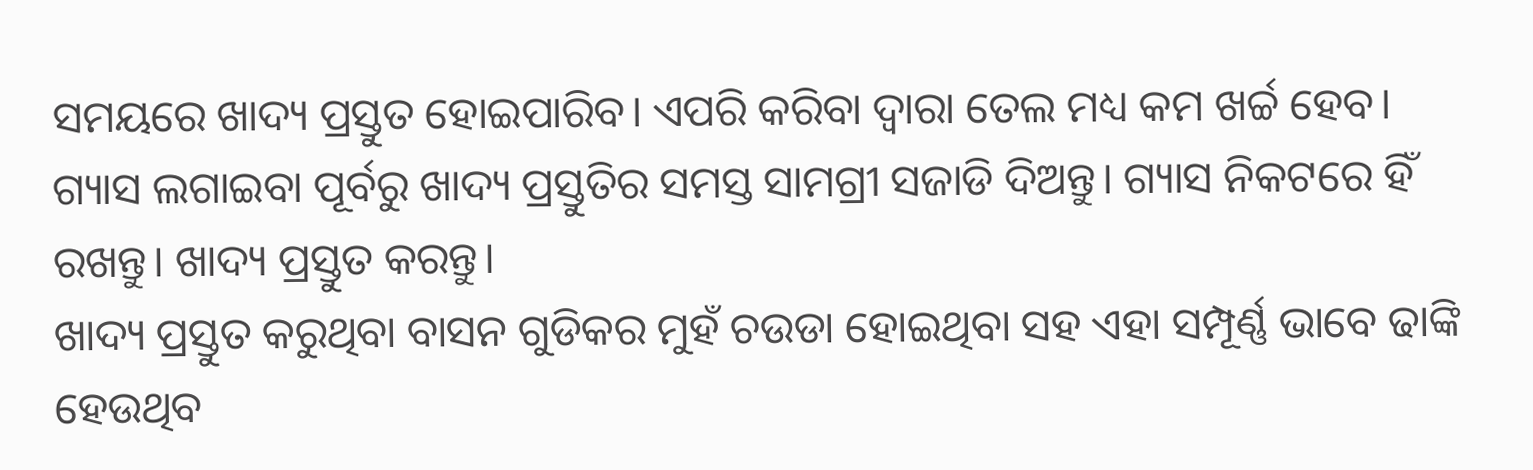ସମୟରେ ଖାଦ୍ୟ ପ୍ରସ୍ତୁତ ହୋଇପାରିବ। ଏପରି କରିବା ଦ୍ୱାରା ତେଲ ମଧ୍ୟ କମ ଖର୍ଚ୍ଚ ହେବ।
ଗ୍ୟାସ ଲଗାଇବା ପୂର୍ବରୁ ଖାଦ୍ୟ ପ୍ରସ୍ତୁତିର ସମସ୍ତ ସାମଗ୍ରୀ ସଜାଡି ଦିଅନ୍ତୁ। ଗ୍ୟାସ ନିକଟରେ ହିଁ ରଖନ୍ତୁ। ଖାଦ୍ୟ ପ୍ରସ୍ତୁତ କରନ୍ତୁ।
ଖାଦ୍ୟ ପ୍ରସ୍ତୁତ କରୁଥିବା ବାସନ ଗୁଡିକର ମୁହଁ ଚଉଡା ହୋଇଥିବା ସହ ଏହା ସମ୍ପୂର୍ଣ୍ଣ ଭାବେ ଢାଙ୍କି ହେଉଥିବ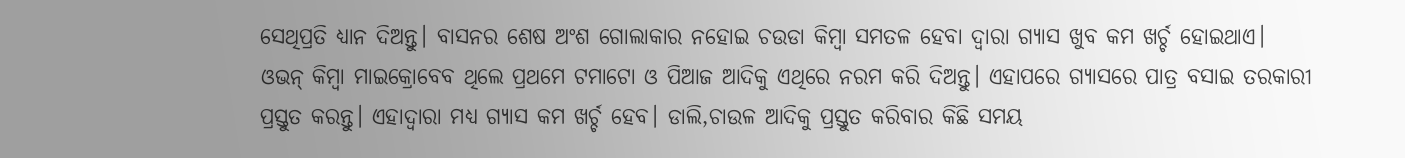ସେଥିପ୍ରତି ଧ୍ୟାନ ଦିଅନ୍ତୁ। ବାସନର ଶେଷ ଅଂଶ ଗୋଲାକାର ନହୋଇ ଚଉଡା କିମ୍ବା ସମତଳ ହେବା ଦ୍ୱାରା ଗ୍ୟାସ ଖୁବ କମ ଖର୍ଚ୍ଚ ହୋଇଥାଏ।
ଓଭନ୍‍ କିମ୍ବା ମାଇକ୍ରୋବେବ ଥିଲେ ପ୍ରଥମେ ଟମାଟୋ ଓ ପିଆଜ ଆଦିକୁ ଏଥିରେ ନରମ କରି ଦିଅନ୍ତୁ। ଏହାପରେ ଗ୍ୟାସରେ ପାତ୍ର ବସାଇ ତରକାରୀ ପ୍ରସ୍ତୁତ କରନ୍ତୁ। ଏହାଦ୍ୱାରା ମଧ୍ୟ ଗ୍ୟାସ କମ ଖର୍ଚ୍ଚ ହେବ। ଡାଲି,ଚାଉଳ ଆଦିକୁ ପ୍ରସ୍ତୁତ କରିବାର କିଛି ସମୟ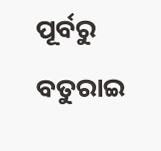ପୂର୍ବରୁ ବତୁରାଇ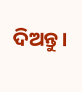ଦିଅନ୍ତୁ।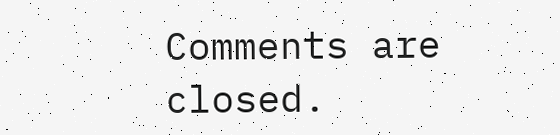Comments are closed.